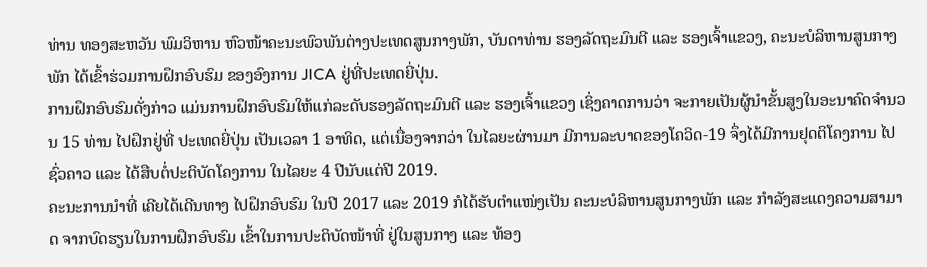ທ່ານ ທອງສະຫວັນ ພົມວິຫານ ຫົວໜ້າຄະນະພົວພັນຕ່າງປະເທດສູນກາງພັກ, ບັນດາທ່ານ ຮອງລັດຖະມົນຕີ ແລະ ຮອງເຈົ້າແຂວງ, ຄະນະບໍລິຫານສູນກາງພັກ ໄດ້ເຂົ້າຮ່ວມການຝຶກອົບຮົມ ຂອງອົງການ JICA ຢູ່ທີ່ປະເທດຍີ່ປຸ່ນ.
ການຝຶກອົບຮົມດັ່ງກ່າວ ແມ່ນການຝຶກອົບຮົມໃຫ້ແກ່ລະດັບຮອງລັດຖະມົນຕີ ແລະ ຮອງເຈົ້າແຂວງ ເຊິ່ງຄາດການວ່າ ຈະກາຍເປັນຜູ້ນຳຂັ້ນສູງໃນອະນາຄົດຈຳນວນ 15 ທ່ານ ໄປຝຶກຢູ່ທີ່ ປະເທດຍີ່ປຸ່ນ ເປັນເວລາ 1 ອາທິດ, ແຕ່ເນື່ອງຈາກວ່າ ໃນໄລຍະຜ່ານມາ ມີການລະບາດຂອງໂຄວິດ-19 ຈຶ່ງໄດ້ມີການຢຸດຕິໂຄງການ ໄປຊົ່ວຄາວ ແລະ ໄດ້ສືບຕໍ່ປະຕິບັດໂຄງການ ໃນໄລຍະ 4 ປີນັບແຕ່ປີ 2019.
ຄະນະການນຳທີ່ ເຄີຍໄດ້ເດີນທາງ ໄປຝຶກອົບຮົມ ໃນປີ 2017 ແລະ 2019 ກໍໄດ້ຮັບຕຳແໜ່ງເປັນ ຄະນະບໍລິຫານສູນກາງພັກ ແລະ ກຳລັງສະແດງຄວາມສາມາດ ຈາກບົດຮຽນໃນການຝຶກອົບຮົມ ເຂົ້າໃນການປະຕິບັດໜ້າທີ່ ຢູ່ໃນສູນກາງ ແລະ ທ້ອງ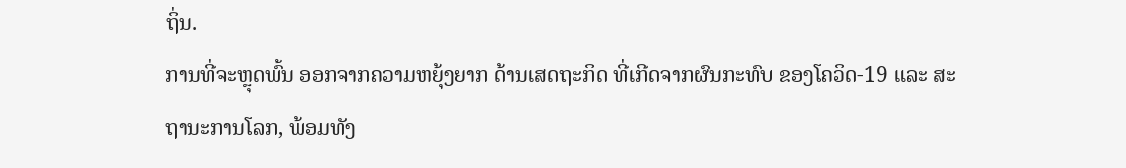ຖິ່ນ.
ການທີ່ຈະຫຼຸດພົ້ນ ອອກຈາກຄວາມຫຍຸ້ງຍາກ ດ້ານເສດຖະກິດ ທີ່ເກີດຈາກຜົນກະທົບ ຂອງໂຄວິດ-19 ແລະ ສະຖານະການໂລກ, ພ້ອມທັງ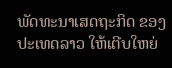ພັດທະນາເສດຖະກິດ ຂອງປະເທດລາວ ໃຫ້ເຕີບໃຫຍ່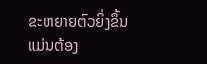ຂະຫຍາຍຕົວຍິ່ງຂຶ້ນ ແມ່ນຕ້ອງ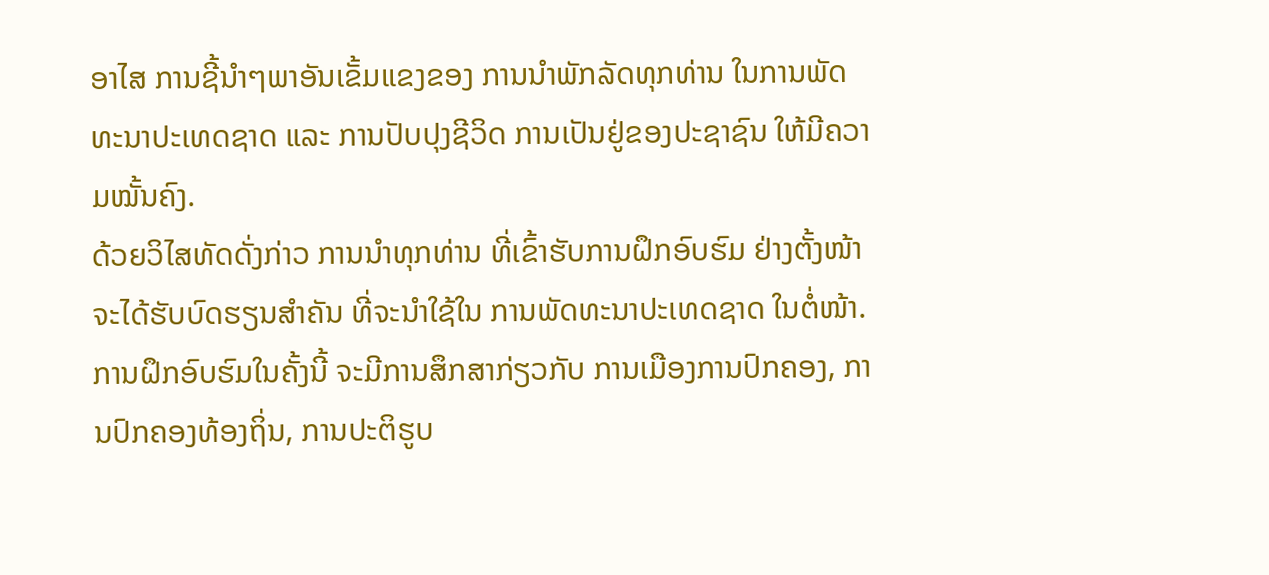ອາໄສ ການຊີ້ນຳໆພາອັນເຂັ້ມແຂງຂອງ ການນຳພັກລັດທຸກທ່ານ ໃນການພັດທະນາປະເທດຊາດ ແລະ ການປັບປຸງຊີວິດ ການເປັນຢູ່ຂອງປະຊາຊົນ ໃຫ້ມີຄວາມໝັ້ນຄົງ.
ດ້ວຍວິໄສທັດດັ່ງກ່າວ ການນຳທຸກທ່ານ ທີ່ເຂົ້າຮັບການຝຶກອົບຮົມ ຢ່າງຕັ້ງໜ້າ ຈະໄດ້ຮັບບົດຮຽນສຳຄັນ ທີ່ຈະນຳໃຊ້ໃນ ການພັດທະນາປະເທດຊາດ ໃນຕໍ່ໜ້າ.
ການຝຶກອົບຮົມໃນຄັ້ງນີ້ ຈະມີການສຶກສາກ່ຽວກັບ ການເມືອງການປົກຄອງ, ການປົກຄອງທ້ອງຖິ່ນ, ການປະຕິຮູບ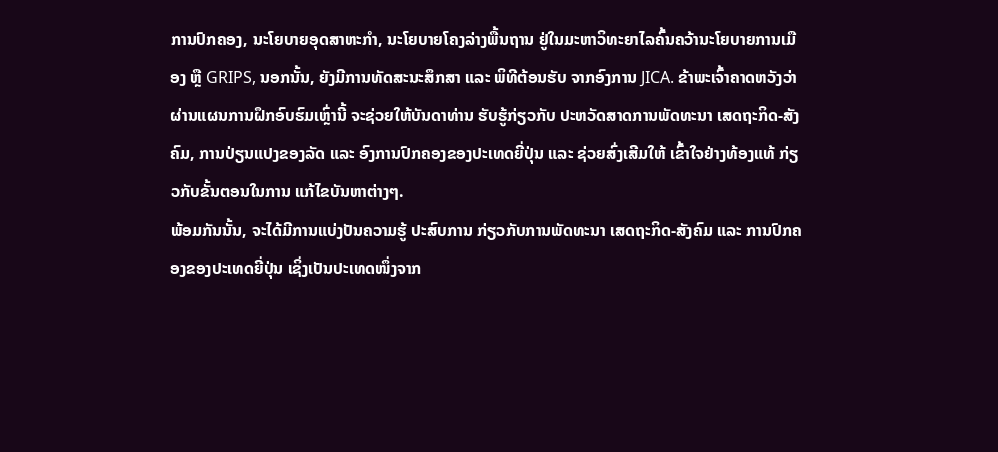ການປົກຄອງ, ນະໂຍບາຍອຸດສາຫະກຳ, ນະໂຍບາຍໂຄງລ່າງພື້ນຖານ ຢູ່ໃນມະຫາວິທະຍາໄລຄົ້ນຄວ້ານະໂຍບາຍການເມືອງ ຫຼື GRIPS, ນອກນັ້ນ, ຍັງມີການທັດສະນະສຶກສາ ແລະ ພິທີຕ້ອນຮັບ ຈາກອົງການ JICA. ຂ້າພະເຈົ້າຄາດຫວັງວ່າ ຜ່ານແຜນການຝຶກອົບຮົມເຫຼົ່ານີ້ ຈະຊ່ວຍໃຫ້ບັນດາທ່ານ ຮັບຮູ້ກ່ຽວກັບ ປະຫວັດສາດການພັດທະນາ ເສດຖະກິດ-ສັງຄົມ, ການປ່ຽນແປງຂອງລັດ ແລະ ອົງການປົກຄອງຂອງປະເທດຍີ່ປຸ່ນ ແລະ ຊ່ວຍສົ່ງເສີມໃຫ້ ເຂົ້າໃຈຢ່າງທ້ອງແທ້ ກ່ຽວກັບຂັ້ນຕອນໃນການ ແກ້ໄຂບັນຫາຕ່າງໆ.
ພ້ອມກັນນັ້ນ, ຈະໄດ້ມີການແບ່ງປັນຄວາມຮູ້ ປະສົບການ ກ່ຽວກັບການພັດທະນາ ເສດຖະກິດ-ສັງຄົມ ແລະ ການປົກຄອງຂອງປະເທດຍີ່ປຸ່ນ ເຊິ່ງເປັນປະເທດໜຶ່ງຈາກ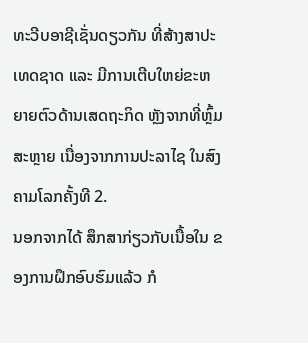ທະວີບອາຊີເຊັ່ນດຽວກັນ ທີ່ສ້າງສາປະເທດຊາດ ແລະ ມີການເຕີບໃຫຍ່ຂະຫຍາຍຕົວດ້ານເສດຖະກິດ ຫຼັງຈາກທີ່ຫຼົ້ມສະຫຼາຍ ເນື່ອງຈາກການປະລາໄຊ ໃນສົງຄາມໂລກຄັ້ງທີ 2.
ນອກຈາກໄດ້ ສຶກສາກ່ຽວກັບເນື້ອໃນ ຂອງການຝຶກອົບຮົມແລ້ວ ກໍ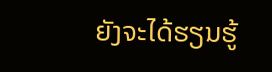ຍັງຈະໄດ້ຮຽນຮູ້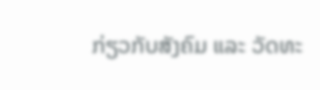ກ່ຽວກັບສັງຄົມ ແລະ ວັດທະ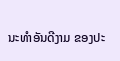ນະທຳອັນດີງາມ ຂອງປະ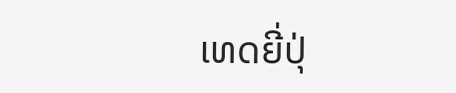ເທດຍີ່ປຸ່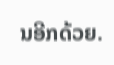ນອີກດ້ວຍ.